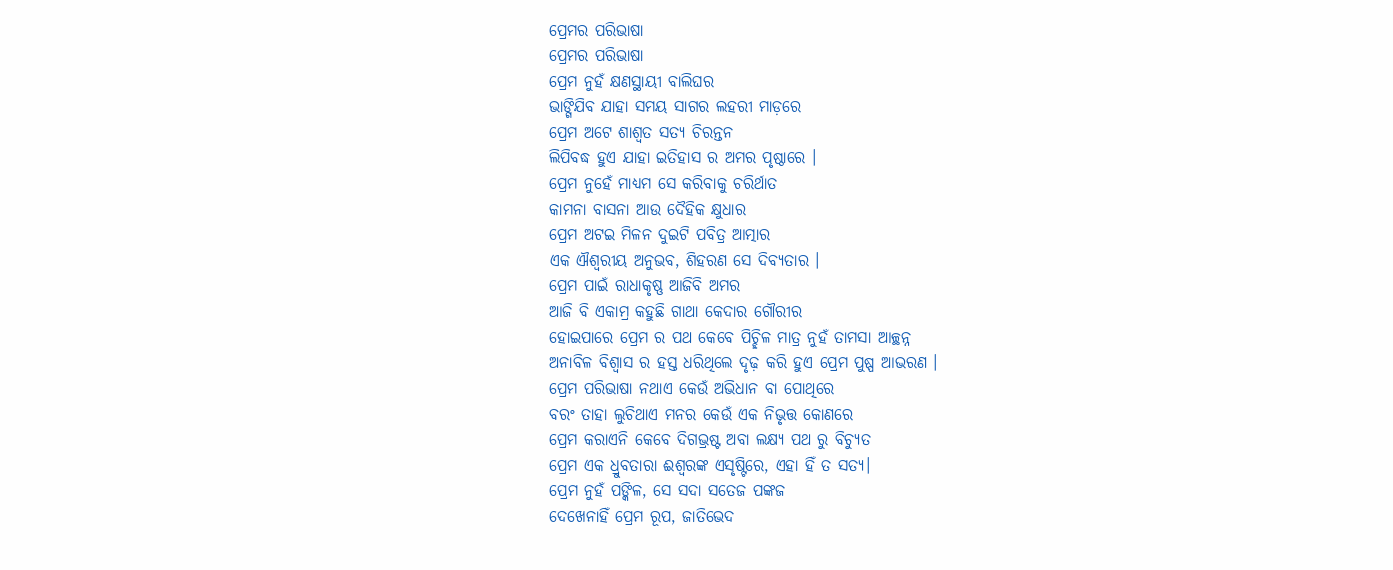ପ୍ରେମର ପରିଭାଷା
ପ୍ରେମର ପରିଭାଷା
ପ୍ରେମ ନୁହଁ କ୍ଷଣସ୍ଥାୟୀ ବାଲିଘର
ଭାଙ୍ଗିଯିବ ଯାହା ସମୟ ସାଗର ଲହରୀ ମାଡ଼ରେ
ପ୍ରେମ ଅଟେ ଶାଶ୍ଵତ ସତ୍ୟ ଚିରନ୍ତନ
ଲିପିବଦ୍ଧ ହୁଏ ଯାହା ଇତିହାସ ର ଅମର ପୃଷ୍ଠାରେ ।
ପ୍ରେମ ନୁହେଁ ମାଧ୍ୟମ ସେ କରିବାକୁ ଚରିର୍ଥାତ
କାମନା ବାସନା ଆଉ ଦୈହିକ କ୍ଷୁଧାର
ପ୍ରେମ ଅଟଇ ମିଳନ ଦୁଇଟି ପବିତ୍ର ଆତ୍ମାର
ଏକ ଐଶ୍ୱରୀୟ ଅନୁଭବ, ଶିହରଣ ସେ ଦିବ୍ୟତାର ।
ପ୍ରେମ ପାଇଁ ରାଧାକୃଷ୍ଣ ଆଜିବି ଅମର
ଆଜି ବି ଏକାମ୍ର କହୁଛି ଗାଥା କେଦାର ଗୌରୀର
ହୋଇପାରେ ପ୍ରେମ ର ପଥ କେବେ ପିଚ୍ଛିଳ ମାତ୍ର ନୁହଁ ତାମସା ଆଚ୍ଛନ୍ନ
ଅନାବିଳ ବିଶ୍ୱାସ ର ହସ୍ତ ଧରିଥିଲେ ଦୃଢ଼ କରି ହୁଏ ପ୍ରେମ ପୁଷ୍ପ ଆଭରଣ ।
ପ୍ରେମ ପରିଭାଷା ନଥାଏ କେଉଁ ଅଭିଧାନ ବା ପୋଥିରେ
ବରଂ ତାହା ଲୁଚିଥାଏ ମନର କେଉଁ ଏକ ନିଭୃତ୍ତ କୋଣରେ
ପ୍ରେମ କରାଏନି କେବେ ଦିଗଭ୍ରଷ୍ଟ ଅବା ଲକ୍ଷ୍ୟ ପଥ ରୁ ବିଚ୍ୟୁତ
ପ୍ରେମ ଏକ ଧ୍ରୁବତାରା ଈଶ୍ବରଙ୍କ ଏସୃଷ୍ଟିରେ, ଏହା ହିଁ ତ ସତ୍ୟ।
ପ୍ରେମ ନୁହଁ ପଙ୍କିଳ, ସେ ସଦା ସତେଜ ପଙ୍କଜ
ଦେଖେନାହିଁ ପ୍ରେମ ରୂପ, ଜାତିଭେଦ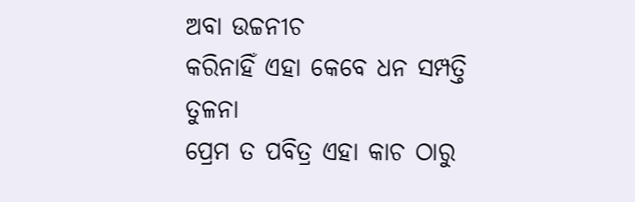ଅବା ଉଚ୍ଚନୀଚ
କରିନାହିଁ ଏହା କେବେ ଧନ ସମ୍ପତ୍ତି ତୁଳନା
ପ୍ରେମ ତ ପବିତ୍ର ଏହା କାଚ ଠାରୁ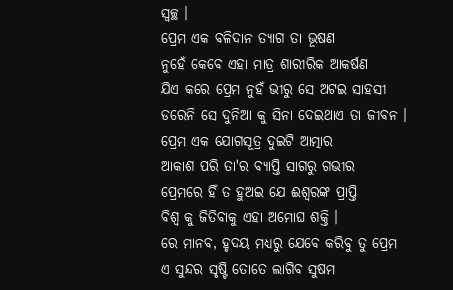ସ୍ୱଚ୍ଛ ।
ପ୍ରେମ ଏକ ବଳିଦାନ ତ୍ୟାଗ ତା ଭୂଷଣ
ନୁହେଁ କେବେ ଏହା ମାତ୍ର ଶାରୀରିକ ଆକର୍ଷଣ
ଯିଏ କରେ ପ୍ରେମ ନୁହଁ ଭୀରୁ ସେ ଅଟଇ ସାହସୀ
ଡରେନି ସେ ଦୁନିଆ କୁ ସିନା ଦେଇଥାଏ ତା ଜୀବନ ।
ପ୍ରେମ ଏକ ଯୋଗସୂତ୍ର ଦୁଇଟି ଆତ୍ମାର
ଆକାଶ ପରି ତା'ର ବ୍ୟାପ୍ତି ସାଗରୁ ଗଭୀର
ପ୍ରେମରେ ହିଁ ତ ହୁଅଇ ଯେ ଈଶ୍ୱରଙ୍କ ପ୍ରାପ୍ତି
ବିଶ୍ଵ କୁ ଜିତିବାକୁ ଏହା ଅମୋଘ ଶକ୍ତି ।
ରେ ମାନବ, ହୃଦୟ ମଧ୍ୟରୁ ଯେବେ କରିବୁ ତୁ ପ୍ରେମ
ଏ ସୁନ୍ଦର ସୃଷ୍ଟି ତୋତେ ଲାଗିବ ସୁଷମ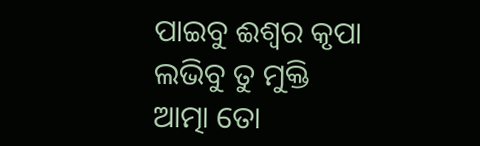ପାଇବୁ ଈଶ୍ୱର କୃପା ଲଭିବୁ ତୁ ମୁକ୍ତି
ଆତ୍ମା ତୋ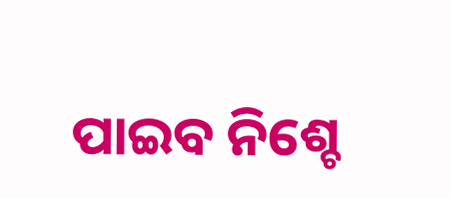ପାଇବ ନିଶ୍ଚେ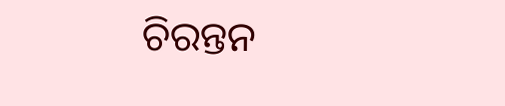ଚିରନ୍ତନ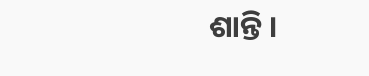ଶାନ୍ତି ।